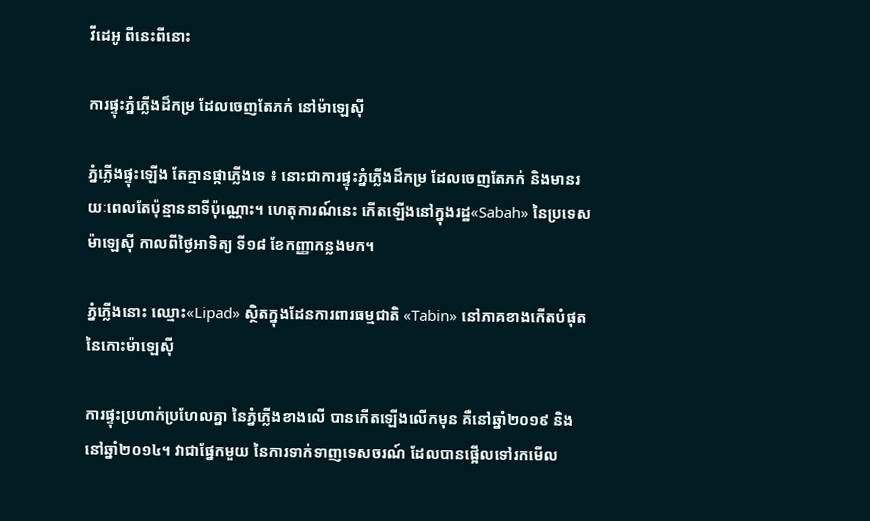វីដេអូ ពីនេះពីនោះ

ការផ្ទុះភ្នំភ្លើងដ៏កម្រ ដែលចេញតែភក់ នៅម៉ាឡេស៊ី

ភ្នំភ្លើងផ្ទុះឡើង តែគ្មានផ្កាភ្លើងទេ ៖ នោះជាការផ្ទុះភ្នំភ្លើងដ៏កម្រ ដែលចេញតែភក់ និងមានរយៈពេលតែប៉ុន្មាននាទីប៉ុណ្ណោះ។ ហេតុការណ៍នេះ កើតឡើងនៅក្នុងរដ្ឋ«Sabah» នៃប្រទេសម៉ាឡេស៊ី កាលពីថ្ងៃអាទិត្យ ទី១៨ ខែកញ្ញាកន្លងមក។

ភ្នំភ្លើងនោះ ឈ្មោះ«Lipad» ស្ថិតក្នុងដែនការពារធម្មជាតិ «Tabin» នៅភាគខាងកើតបំផុត នៃកោះម៉ាឡេស៊ី

ការផ្ទុះប្រហាក់ប្រហែលគ្នា នៃភ្នំភ្លើងខាងលើ បានកើតឡើងលើកមុន គឺនៅឆ្នាំ២០១៩ និងនៅឆ្នាំ២០១៤។ វាជាផ្នែកមួយ នៃការទាក់ទាញទេសចរណ៍ ដែលបានផ្អើលទៅរកមើល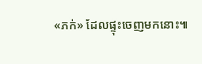«ភក់» ដែលផ្ទុះចេញមកនោះ៕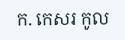ក. កេសរ កូល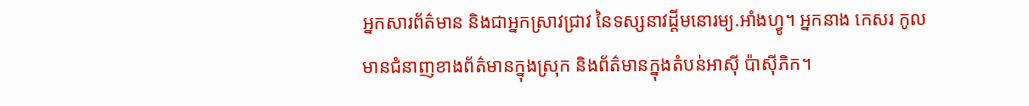អ្នកសារព័ត៌មាន និងជាអ្នកស្រាវជ្រាវ នៃទស្សនាវដ្ដីមនោរម្យ.អាំងហ្វូ។ អ្នកនាង កេសរ កូល មានជំនាញខាងព័ត៌មានក្នុងស្រុក និងព័ត៌មានក្នុងតំបន់អាស៊ី ប៉ាស៊ីភិក។